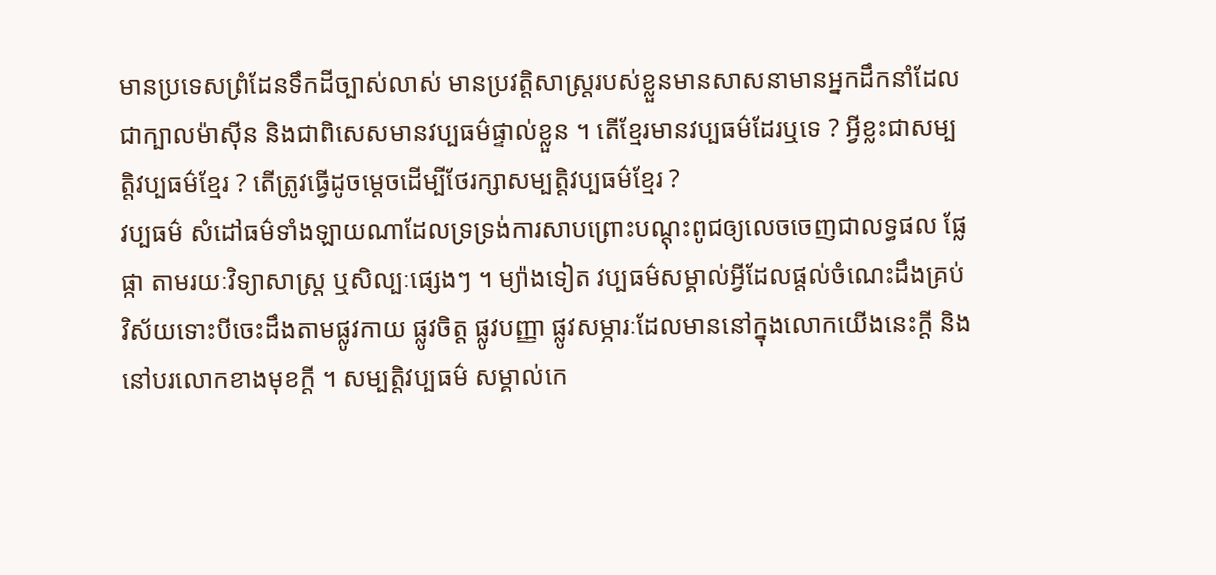មានប្រទេសព្រំដែនទឹកដីច្បាស់លាស់ មានប្រវត្តិសាស្រ្តរបស់ខ្លួនមានសាសនាមានអ្នកដឹកនាំដែលជាក្បាលម៉ាស៊ីន និងជាពិសេសមានវប្បធម៌ផ្ទាល់ខ្លួន ។ តើខ្មែរមានវប្បធម៌ដែរឬទេ ? អ្វីខ្លះជាសម្បត្តិវប្បធម៌ខ្មែរ ? តើត្រូវធ្វើដូចម្តេចដើម្បីថែរក្សាសម្បត្តិវប្បធម៌ខ្មែរ ?
វប្បធម៌ សំដៅធម៌ទាំងឡាយណាដែលទ្រទ្រង់ការសាបព្រោះបណ្តុះពូជឲ្យលេចចេញជាលទ្ធផល ផ្លែផ្កា តាមរយៈវិទ្យាសាស្រ្ត ឬសិល្បៈផ្សេងៗ ។ ម្យ៉ាងទៀត វប្បធម៌សម្គាល់អ្វីដែលផ្តល់ចំណេះដឹងគ្រប់វិស័យទោះបីចេះដឹងតាមផ្លូវកាយ ផ្លូវចិត្ត ផ្លូវបញ្ញា ផ្លូវសម្ភារៈដែលមាននៅក្នុងលោកយើងនេះក្តី និងនៅបរលោកខាងមុខក្តី ។ សម្បត្តិវប្បធម៌ សម្គាល់កេ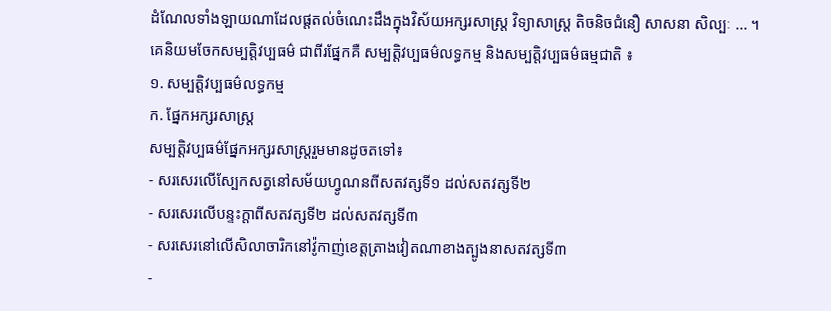ដំណែលទាំងឡាយណាដែលផ្តតល់ចំណេះដឹងក្នុងវិស័យអក្សរសាស្រ្ត វិទ្យាសាស្រ្ត តិចនិចជំនឿ សាសនា សិល្បៈ ... ។
គេនិយមចែកសម្បត្តិវប្បធម៌ ជាពីរផ្នែកគឺ សម្បត្តិវប្បធម៌លទ្ធកម្ម និងសម្បត្តិវប្បធម៌ធម្មជាតិ ៖
១. សម្បត្តិវប្បធម៌លទ្ធកម្ម
ក. ផ្នែកអក្សរសាស្រ្ត
សម្បត្តិវប្បធម៌ផ្នែកអក្សរសាស្រ្តរួមមានដូចតទៅ៖
- សរសេរលើស្បែកសត្វនៅសម័យហ្វូណនពីសតវត្សទី១ ដល់សតវត្សទី២
- សរសេរលើបន្ទះក្តាពីសតវត្សទី២ ដល់សតវត្សទី៣
- សរសេរនៅលើសិលាចារិកនៅវ៉ូកាញ់ខេត្តត្រាងវៀតណាខាងត្បូងនាសតវត្សទី៣
-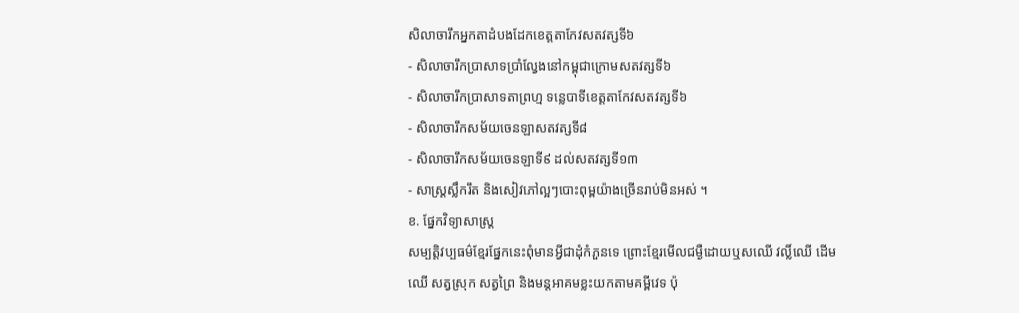សិលាចារឹកអ្នកតាដំបងដែកខេត្តតាកែវសតវត្សទី៦
- សិលាចារឹកប្រាសាទប្រាំល្វែងនៅកម្ពុជាក្រោមសតវត្សទី៦
- សិលាចារឹកប្រាសាទតាព្រហ្ម ទន្លេបាទីខេត្តតាកែវសតវត្សទី៦
- សិលាចារឹកសម័យចេនឡាសតវត្សទី៨
- សិលាចារឹកសម័យចេនឡាទី៩ ដល់សតវត្សទី១៣
- សាស្រ្តស្លឹករឹត និងសៀវភៅល្អៗបោះពុម្ពយ៉ាងច្រើនរាប់មិនអស់ ។
ខ. ផ្នែកវិទ្យាសាស្រ្ត
សម្បត្តិវប្បធម៌ខ្មែរផ្នែកនេះពុំមានអ្វីជាដុំកំភួនទេ ព្រោះខ្មែរមើលជម្ងឺដោយឬសឈើ វល្លិ៍ឈើ ដើមឈើ សត្វស្រុក សត្វព្រៃ និងមន្តអាគមខ្លះយកតាមគម្ពីវេទ ប៉ុ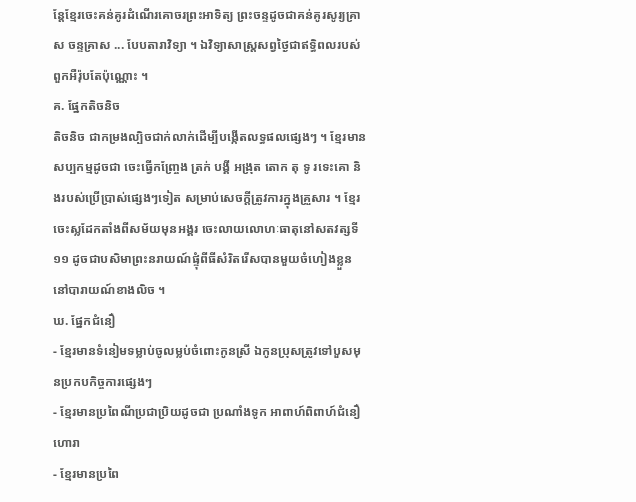ន្តែខ្មែរចេះគន់គូរដំណើរគោចរព្រះអាទិត្យ ព្រះចន្ទដូចជាគន់គូរសូរ្យគ្រាស ចន្ទគ្រាស ... បែបតារាវិទ្យា ។ ឯវិទ្យាសាស្ត្រសព្វថ្ងៃជាឥទ្ធិពលរបស់ពួកអឺរ៉ុបតែប៉ុណ្ណោះ ។
គ. ផ្នែកតិចនិច
តិចនិច ជាកម្រងល្បិចជាក់លាក់ដើម្បីបង្កើតលទ្ធផលផ្សេងៗ ។ ខ្មែរមានសប្បកម្មដូចជា ចេះធ្វើកញ្ច្រែង ត្រក់ បង្គី អង្រុត តោក តុ ទូ រទេះគោ និងរបស់ប្រើប្រាស់ផ្សេងៗទៀត សម្រាប់សេចក្តីត្រូវការក្នុងគ្រួសារ ។ ខ្មែរចេះស្លដែកតាំងពីសម័យមុនអង្គរ ចេះលាយលោហៈធាតុនៅសតវត្សទី១១ ដូចជាបសិមាព្រះនរាយណ៍ផ្ទុំពីធីសំរិតរើសបានមួយចំហៀងខ្លួននៅបារាយណ៍ខាងលិច ។
ឃ. ផ្នែកជំនឿ
- ខ្មែរមានទំនៀមទម្លាប់ចូលម្លប់ចំពោះកូនស្រី ឯកូនប្រុសត្រូវទៅបួសមុនប្រកបកិច្ចការផ្សេងៗ
- ខ្មែរមានប្រពៃណីប្រជាប្រិយដូចជា ប្រណាំងទូក អាពាហ៍ពិពាហ៍ជំនឿហោរា
- ខ្មែរមានប្រពៃ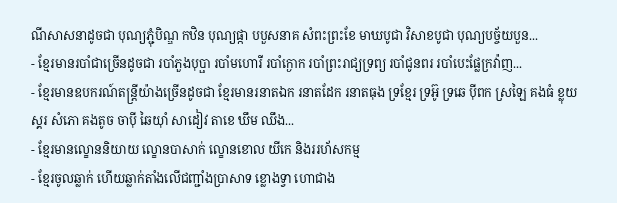ណីសាសនាដូចជា បុណ្យភ្ជុំបិណ្ឌ កឋិន បុណ្យផ្កា បបួសនាគ សំពះព្រះខែ មាឃបូជា វិសាខបូជា បុណ្យបច្ច័យបួន...
- ខ្មែរមានរបាំជាច្រើនដូចជា របាំភួងបុប្ផា របាំមហោរី របាំក្ងោក របាំព្រះរាជ្យទ្រព្យ របាំជូនពរ របាំបេះផ្លែក្រវ៉ាញ...
- ខ្មែរមានឧបករណ៍តន្រ្តីយ៉ាងច្រើនដូចជា ខ្មែរមានរនាតឯក រនាតដែក រនាតធុង ទ្រខ្មែរ ទ្រអ៊ូ ទ្រឆេ ប៉ីពក ស្រឡៃ គងធំ ខ្លុយ ស្គរ សំភោ គងតូច ចាប៉ី ឆៃយ៉ាំ សាដៀវ តាខេ ឃឹម ឈឹង...
- ខ្មែរមានល្ខោននិយាយ ល្ខោនបាសាក់ ល្ខោនខោល យីកេ និងររហ័សកម្ម
- ខ្មែរចូលឆ្លាក់ ហើយឆ្លាក់តាំងលើជញ្ជាំងប្រាសាទ ខ្លោងទ្វា ហោជាង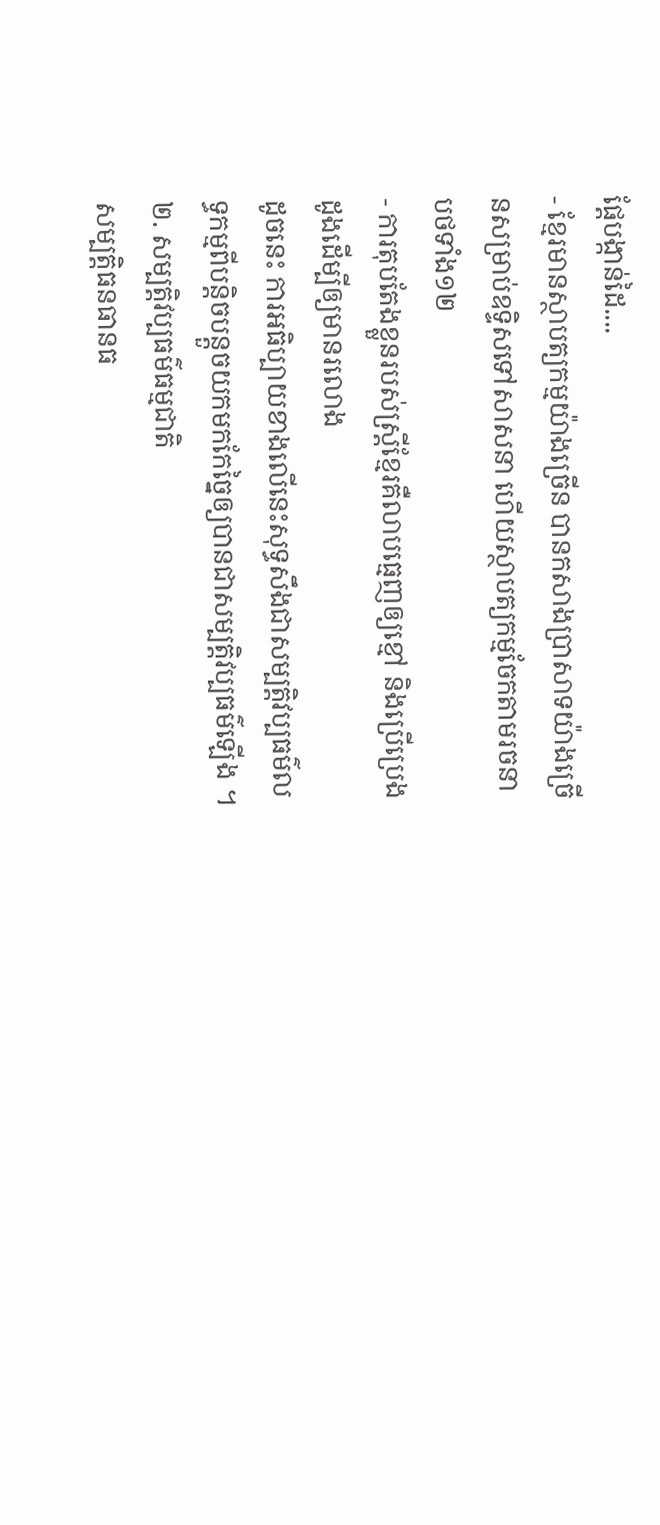ផ្តែបង្កាន់ដៃ....
- ខ្មែរមានស្ថាបត្យកម្មយ៉ាងច្រើន បានកសាងប្រាសាទយ៉ាងច្រើនសម្រាប់ឧទ្ទិសទៅសាសនា ហើយស្ថាបត្យកម្មចែកតាមរចនាបថទាំង១២
- ការតុបតែងខ្លួនរបស់ស្រ្តីខ្មែរគឺលាបធ្មេញឲ្យខ្មៅ និងប្រើប្រេងដូងដើម្បីឲ្យមានរលោង
ដូចនេះ ការអធិប្បាយខាងលើនេះសុទ្ធសឹងជាសម្បត្តិវប្បធម៌លទ្ធកម្មពីបន្តិចបន្តួចយកមកកែច្នៃឲ្យបានជាសម្បត្តិវប្បធម៌ឡើង ។
២. សម្បត្តិវប្បធម៌ធម្មជាតិ
សម្បត្តិធនធានធ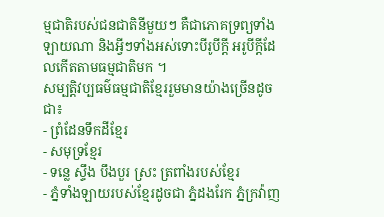ម្មជាតិរបស់ជនជាតិនីមួយៗ គឺជាភោគទ្រព្យទាំងឡាយណា និងអ្វីៗទាំងអស់ទោះបីរូបីក្តី អរូបីក្តីដែលកើតតាមធម្មជាតិមក ។
សម្បត្តិវប្បធម៌ធម្មជាតិខ្មែររួមមានយ៉ាងច្រើនដូចជា៖
- ព្រំដែនទឹកដីខ្មែរ
- សមុទ្រខ្មែរ
- ទន្លេ ស្ទឹង បឹងបួរ ស្រះ ត្រពាំងរបស់ខ្មែរ
- ភ្នំទាំងឡាយរបស់ខ្មែរដូចជា ភ្នំដងរែក ភ្នំក្រវ៉ាញ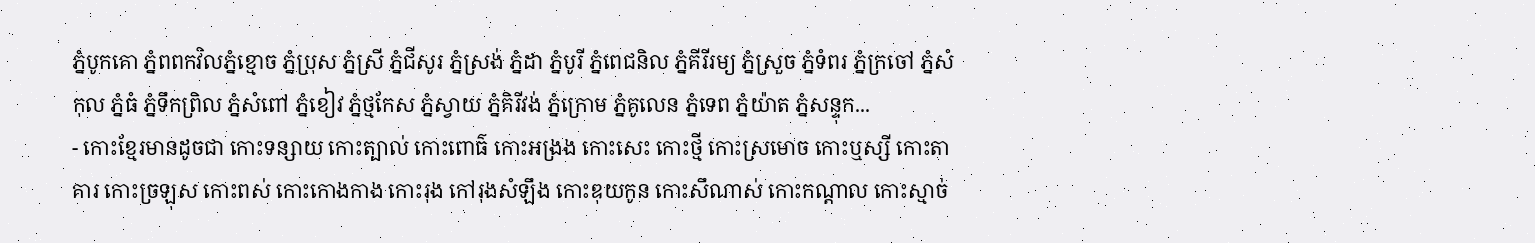ភ្នំបូកគោ ភ្នំពពកវិលភ្នំខ្មោច ភ្នំប្រុស ភ្នំស្រី ភ្នំជីសូរ ភ្នំស្រង់ ភ្នំដា ភ្នំបូរី ភ្នំពេជនិល ភ្នំគីរីរម្យ ភ្នំស្រួច ភ្នំទំពរ ភ្នំក្រចៅ ភ្នំសំកុល ភ្នំធំ ភ្នំទឹកព្រិល ភ្នំសំពៅ ភ្នំខៀវ ភ្នំថ្មកែស ភ្នំស្វាយ ភ្នំគិរីវង់ ភ្នំក្រោម ភ្នំគូលេន ភ្នំទេព ភ្នំយ៉ាត ភ្នំសន្ទុក...
- កោះខ្មែរមានដូចជា កោះទន្សាយ កោះត្បាល់ កោះពោធ៌ កោះអង្រង កោះសេះ កោះថ្មី កោះស្រមោច កោះឬស្សី កោះតាគារ កោះច្រឡុស កោះពស់ កោះកោងកាង កោះរុង កៅរុងសំឡឹង កោះឌុយកូន កោះសឹណាស់ កោះកណ្តាល កោះស្មាច់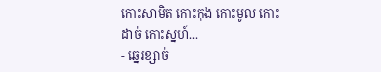កោះសាមិត កោះកុង កោះមូល កោះដាច់ កោះស្នហ៍...
- ឆ្នេរខ្សាច់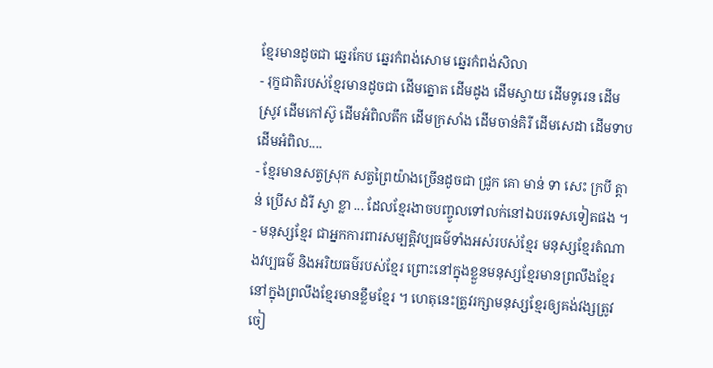ខ្មែរមានដូចជា ឆ្នេរកែប ឆ្នេរកំពង់សោម ឆ្នេរកំពង់សិលា
- រុក្ខជាតិរបស់ខ្មែរមានដូចជា ដើមត្នោត ដើមដូង ដើមស្វាយ ដើមទូរេន ដើមស្រូវ ដើមកៅស៊ូ ដើមអំពិលតឹក ដើមក្រសាំង ដើមចាន់គិរី ដើមសេដា ដើមទាប ដើមអំពិល....
- ខ្មែរមានសត្វស្រុក សត្វព្រៃយ៉ាងច្រើនដូចជា ជ្រូក គោ មាន់ ទា សេះ ក្របី ត្តាន់ ប្រើស ដំរី ស្វា ខ្លា ... ដែលខ្មែរងាចបញ្ចូលទៅលក់នៅឯបរទេសទៀតផង ។
- មនុស្សខ្មែរ ជាអ្នកការពារសម្បត្តិវប្បធម៌ទាំងអស់របស់ខ្មែរ មនុស្សខ្មែរតំណាងវប្បធម៌ និងអរិយធម៌របស់ខ្មែរ ព្រោះនៅក្នុងខ្លួនមនុស្សខ្មែរមានព្រលឹងខ្មែរ នៅក្នុងព្រលឹងខ្មែរមានខ្លឹមខ្មែរ ។ ហេតុនេះត្រូវរក្សាមនុស្សខ្មែរឲ្យគង់វង្សត្រូវចៀ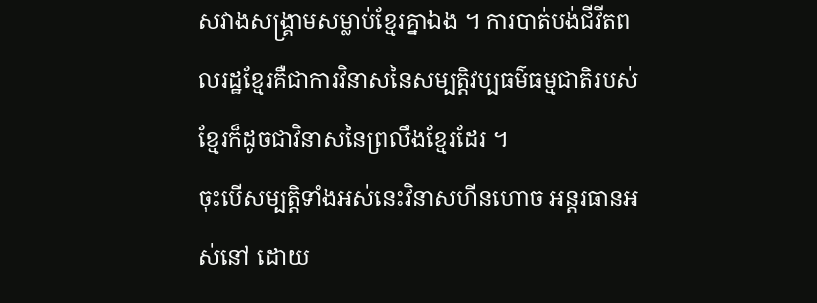សវាងសង្គ្រាមសម្លាប់ខ្មែរគ្នាឯង ។ ការបាត់បង់ជីវីតពលរដ្ឋខ្មែរគឺជាការវិនាសនៃសម្បត្តិវប្បធម៌ធម្មជាតិរបស់ខ្មែរក៏ដូចជាវិនាសនៃព្រលឹងខ្មែរដែរ ។
ចុះបើសម្បត្តិទាំងអស់នេះវិនាសហីនហោច អន្តរធានអស់នៅ ដោយ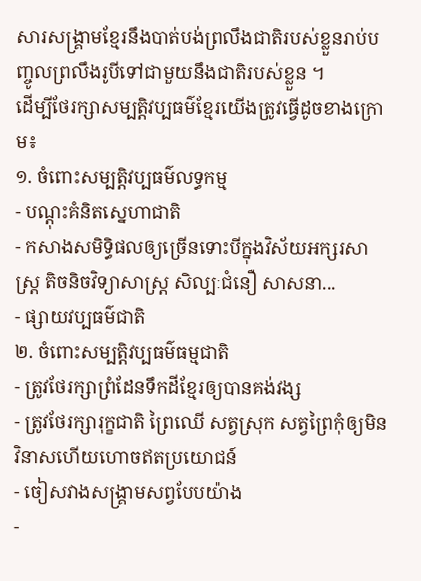សារសង្គ្រាមខ្មែរនឹងបាត់បង់ព្រលឹងជាតិរបស់ខ្លួនរាប់បញ្ចូលព្រលឹងរូបីទៅជាមួយនឹងជាតិរបស់ខ្លួន ។
ដើម្បីថែរក្សាសម្បត្តិវប្បធម៌ខ្មែរយើងត្រូវធ្វើដូចខាងក្រោម៖
១. ចំពោះសម្បត្តិវប្បធម៌លទ្ធកម្ម
- បណ្តុះគំនិតស្នេហាជាតិ
- កសាងសមិទ្ធិផលឲ្យច្រើនទោះបីក្នុងវិស័យអក្សរសាស្រ្ត តិចនិចវិទ្យាសាស្រ្ត សិល្បៈជំនឿ សាសនា...
- ផ្សាយវប្បធម៌ជាតិ
២. ចំពោះសម្បត្តិវប្បធម៌ធម្មជាតិ
- ត្រូវថែរក្សាព្រំដែនទឹកដីខ្មែរឲ្យបានគង់វង្ស
- ត្រូវថែរក្សារុក្ខជាតិ ព្រៃឈើ សត្វស្រុក សត្វព្រៃកុំឲ្យមិនវិនាសហើយហោចឥតប្រយោជន៍
- ចៀសវាងសង្គ្រាមសព្វបែបយ៉ាង
-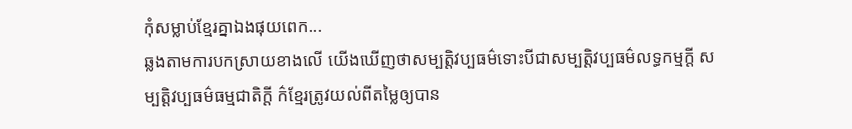កុំសម្លាប់ខ្មែរគ្នាឯងផុយពេក...
ឆ្លងតាមការបកស្រាយខាងលើ យើងឃើញថាសម្បត្តិវប្បធម៌ទោះបីជាសម្បត្តិវប្បធម៌លទ្ធកម្មក្តី សម្បត្តិវប្បធម៌ធម្មជាតិក្តី ក៌ខ្មែរត្រូវយល់ពីតម្លៃឲ្យបាន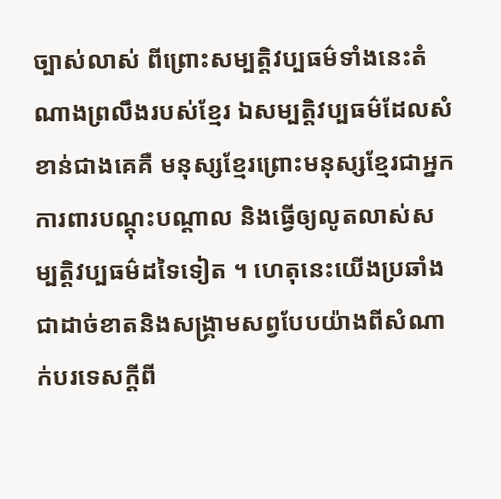ច្បាស់លាស់ ពីព្រោះសម្បត្តិវប្បធម៌ទាំងនេះតំណាងព្រលឹងរបស់ខ្មែរ ឯសម្បត្តិវប្បធម៌ដែលសំខាន់ជាងគេគឺ មនុស្សខ្មែរព្រោះមនុស្សខ្មែរជាអ្នកការពារបណ្តុះបណ្តាល និងធ្វើឲ្យលូតលាស់សម្បត្តិវប្បធម៌ដទៃទៀត ។ ហេតុនេះយើងប្រឆាំងជាដាច់ខាតនិងសង្គ្រាមសព្វបែបយ៉ាងពីសំណាក់បរទេសក្តីពី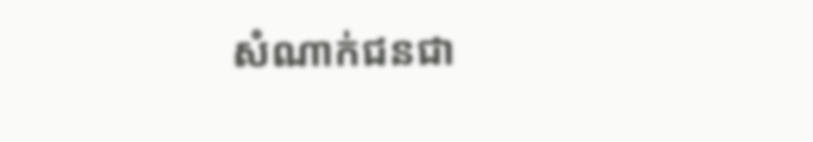សំណាក់ជនជា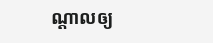ណ្តាលឲ្យ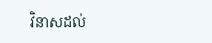វិនាសដល់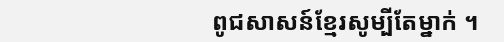ពូជសាសន៍ខ្មែរសូម្បីតែម្នាក់ ។